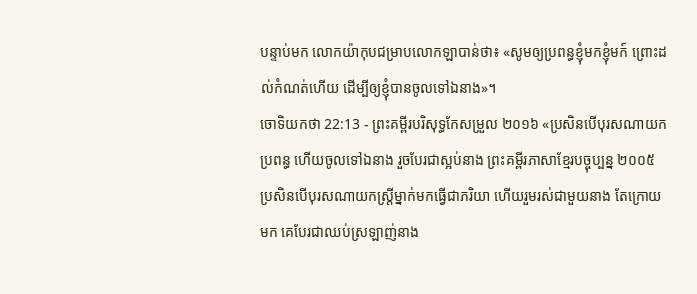បន្ទាប់មក លោកយ៉ាកុបជម្រាបលោកឡាបាន់ថា៖ «សូមឲ្យប្រពន្ធខ្ញុំមកខ្ញុំមក៍ ព្រោះដល់កំណត់ហើយ ដើម្បីឲ្យខ្ញុំបានចូលទៅឯនាង»។
ចោទិយកថា 22:13 - ព្រះគម្ពីរបរិសុទ្ធកែសម្រួល ២០១៦ «ប្រសិនបើបុរសណាយកប្រពន្ធ ហើយចូលទៅឯនាង រួចបែរជាស្អប់នាង ព្រះគម្ពីរភាសាខ្មែរបច្ចុប្បន្ន ២០០៥ ប្រសិនបើបុរសណាយកស្ត្រីម្នាក់មកធ្វើជាភរិយា ហើយរួមរស់ជាមួយនាង តែក្រោយមក គេបែរជាឈប់ស្រឡាញ់នាង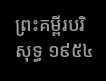ព្រះគម្ពីរបរិសុទ្ធ ១៩៥៤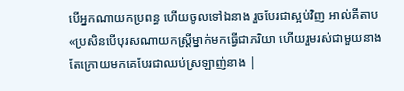បើអ្នកណាយកប្រពន្ធ ហើយចូលទៅឯនាង រួចបែរជាស្អប់វិញ អាល់គីតាប «ប្រសិនបើបុរសណាយកស្ត្រីម្នាក់មកធ្វើជាភរិយា ហើយរួមរស់ជាមួយនាង តែក្រោយមកគេបែរជាឈប់ស្រឡាញ់នាង |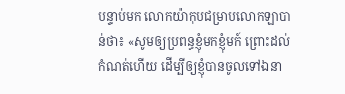បន្ទាប់មក លោកយ៉ាកុបជម្រាបលោកឡាបាន់ថា៖ «សូមឲ្យប្រពន្ធខ្ញុំមកខ្ញុំមក៍ ព្រោះដល់កំណត់ហើយ ដើម្បីឲ្យខ្ញុំបានចូលទៅឯនា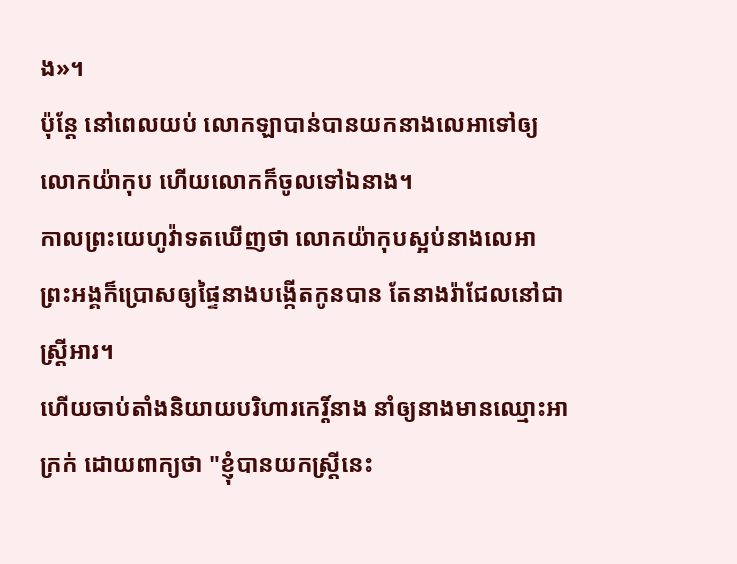ង»។
ប៉ុន្ដែ នៅពេលយប់ លោកឡាបាន់បានយកនាងលេអាទៅឲ្យលោកយ៉ាកុប ហើយលោកក៏ចូលទៅឯនាង។
កាលព្រះយេហូវ៉ាទតឃើញថា លោកយ៉ាកុបស្អប់នាងលេអា ព្រះអង្គក៏ប្រោសឲ្យផ្ទៃនាងបង្កើតកូនបាន តែនាងរ៉ាជែលនៅជាស្ត្រីអារ។
ហើយចាប់តាំងនិយាយបរិហារកេរ្ដិ៍នាង នាំឲ្យនាងមានឈ្មោះអាក្រក់ ដោយពាក្យថា "ខ្ញុំបានយកស្ត្រីនេះ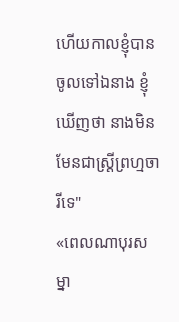ហើយកាលខ្ញុំបានចូលទៅឯនាង ខ្ញុំឃើញថា នាងមិនមែនជាស្រ្ដីព្រហ្មចារីទេ"
«ពេលណាបុរសម្នា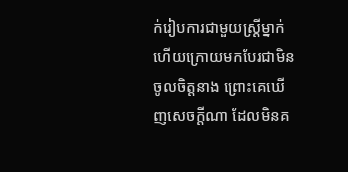ក់រៀបការជាមួយស្រ្ដីម្នាក់ ហើយក្រោយមកបែរជាមិនចូលចិត្តនាង ព្រោះគេឃើញសេចក្ដីណា ដែលមិនគ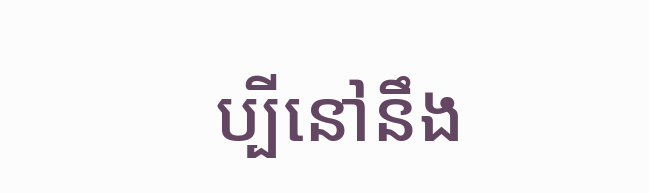ប្បីនៅនឹង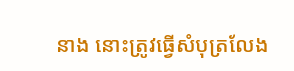នាង នោះត្រូវធ្វើសំបុត្រលែង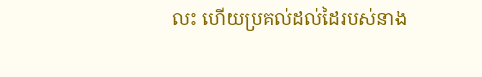លះ ហើយប្រគល់ដល់ដៃរបស់នាង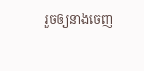រួចឲ្យនាងចេញ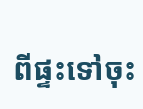ពីផ្ទះទៅចុះ